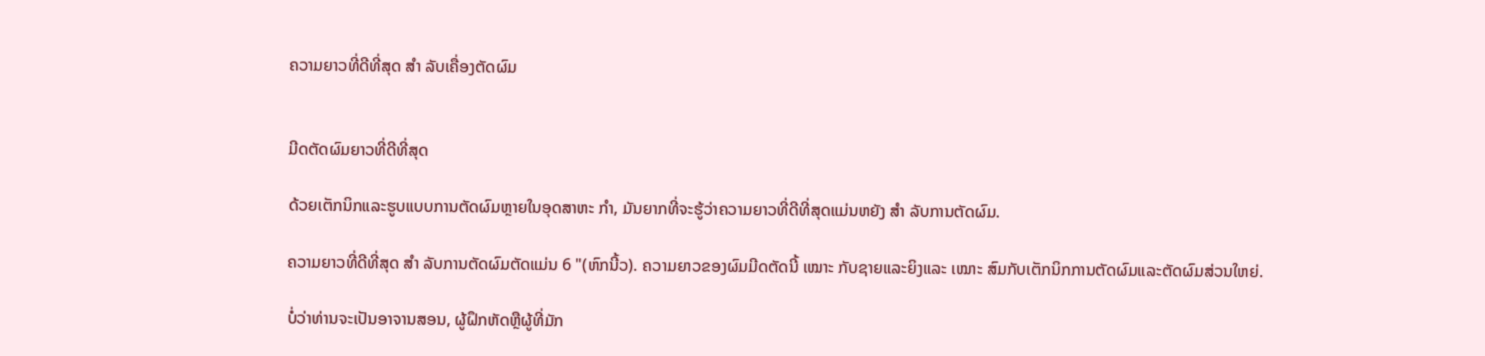ຄວາມຍາວທີ່ດີທີ່ສຸດ ສຳ ລັບເຄື່ອງຕັດຜົມ


ມີດຕັດຜົມຍາວທີ່ດີທີ່ສຸດ

ດ້ວຍເຕັກນິກແລະຮູບແບບການຕັດຜົມຫຼາຍໃນອຸດສາຫະ ກຳ, ມັນຍາກທີ່ຈະຮູ້ວ່າຄວາມຍາວທີ່ດີທີ່ສຸດແມ່ນຫຍັງ ສຳ ລັບການຕັດຜົມ.

ຄວາມຍາວທີ່ດີທີ່ສຸດ ສຳ ລັບການຕັດຜົມຕັດແມ່ນ 6 "(ຫົກນີ້ວ). ຄວາມຍາວຂອງຜົມມີດຕັດນີ້ ເໝາະ ກັບຊາຍແລະຍິງແລະ ເໝາະ ສົມກັບເຕັກນິກການຕັດຜົມແລະຕັດຜົມສ່ວນໃຫຍ່.

ບໍ່ວ່າທ່ານຈະເປັນອາຈານສອນ, ຜູ້ຝຶກຫັດຫຼືຜູ້ທີ່ມັກ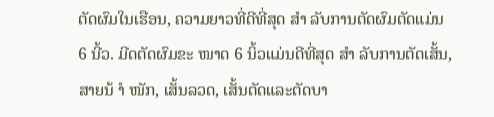ຕັດຜົມໃນເຮືອນ, ຄວາມຍາວທີ່ດີທີ່ສຸດ ສຳ ລັບການຕັດຜົມຕັດແມ່ນ 6 ນີ້ວ. ມີດຕັດຜົມຂະ ໜາດ 6 ນິ້ວແມ່ນດີທີ່ສຸດ ສຳ ລັບການຕັດເສັ້ນ, ສາຍນ້ ຳ ໜັກ, ເສັ້ນລວດ, ເສັ້ນຕັດແລະຕັດບາ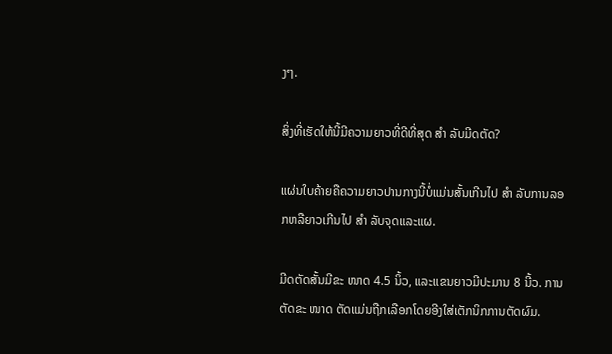ງໆ.

ສິ່ງທີ່ເຮັດໃຫ້ນີ້ມີຄວາມຍາວທີ່ດີທີ່ສຸດ ສຳ ລັບມີດຕັດ?

ແຜ່ນໃບຄ້າຍຄືຄວາມຍາວປານກາງນີ້ບໍ່ແມ່ນສັ້ນເກີນໄປ ສຳ ລັບການລອກຫລືຍາວເກີນໄປ ສຳ ລັບຈຸດແລະແຜ.

ມີດຕັດສັ້ນມີຂະ ໜາດ 4.5 ນິ້ວ, ແລະແຂນຍາວມີປະມານ 8 ນີ້ວ. ການຕັດຂະ ໜາດ ຕັດແມ່ນຖືກເລືອກໂດຍອີງໃສ່ເຕັກນິກການຕັດຜົມ.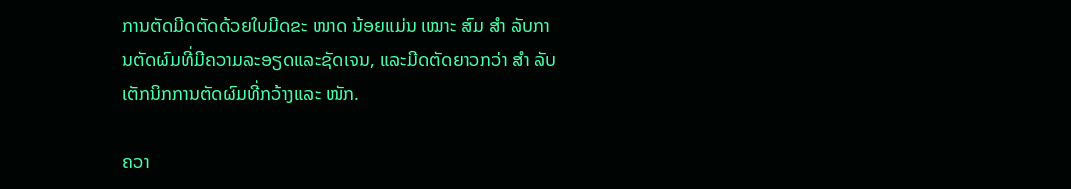ການຕັດມີດຕັດດ້ວຍໃບມີດຂະ ໜາດ ນ້ອຍແມ່ນ ເໝາະ ສົມ ສຳ ລັບການຕັດຜົມທີ່ມີຄວາມລະອຽດແລະຊັດເຈນ, ແລະມີດຕັດຍາວກວ່າ ສຳ ລັບເຕັກນິກການຕັດຜົມທີ່ກວ້າງແລະ ໜັກ.

ຄວາ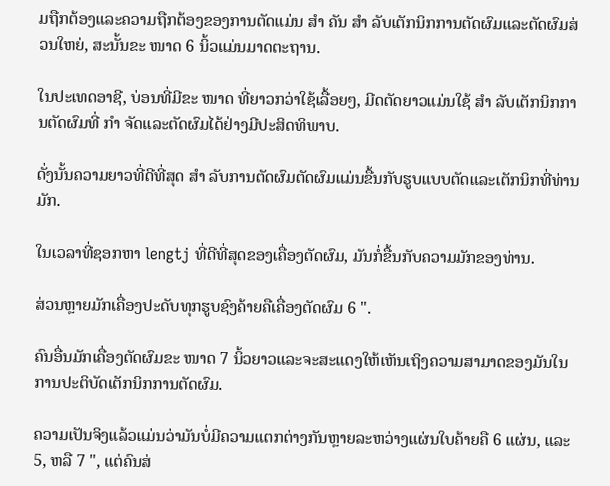ມຖືກຕ້ອງແລະຄວາມຖືກຕ້ອງຂອງການຕັດແມ່ນ ສຳ ຄັນ ສຳ ລັບເຕັກນິກການຕັດຜົມແລະຕັດຜົມສ່ວນໃຫຍ່, ສະນັ້ນຂະ ໜາດ 6 ນິ້ວແມ່ນມາດຕະຖານ.

ໃນປະເທດອາຊີ, ບ່ອນທີ່ມີຂະ ໜາດ ທີ່ຍາວກວ່າໃຊ້ເລື້ອຍໆ, ມີດຕັດຍາວແມ່ນໃຊ້ ສຳ ລັບເຕັກນິກການຕັດຜົມທີ່ ກຳ ຈັດແລະຕັດຜົມໄດ້ຢ່າງມີປະສິດທິພາບ.

ດັ່ງນັ້ນຄວາມຍາວທີ່ດີທີ່ສຸດ ສຳ ລັບການຕັດຜົມຕັດຜົມແມ່ນຂື້ນກັບຮູບແບບຕັດແລະເຕັກນິກທີ່ທ່ານມັກ.

ໃນເວລາທີ່ຊອກຫາ lengtj ທີ່ດີທີ່ສຸດຂອງເຄື່ອງຕັດຜົມ, ມັນກໍ່ຂື້ນກັບຄວາມມັກຂອງທ່ານ.

ສ່ວນຫຼາຍມັກເຄື່ອງປະດັບທຸກຮູບຊົງຄ້າຍຄືເຄື່ອງຕັດຜົມ 6 ".

ຄົນອື່ນມັກເຄື່ອງຕັດຜົມຂະ ໜາດ 7 ນິ້ວຍາວແລະຈະສະແດງໃຫ້ເຫັນເຖິງຄວາມສາມາດຂອງມັນໃນການປະຕິບັດເຕັກນິກການຕັດຜົມ.

ຄວາມເປັນຈິງແລ້ວແມ່ນວ່າມັນບໍ່ມີຄວາມແຕກຕ່າງກັນຫຼາຍລະຫວ່າງແຜ່ນໃບຄ້າຍຄື 6 ແຜ່ນ, ແລະ 5, ຫລື 7 ", ແຕ່ຄົນສ່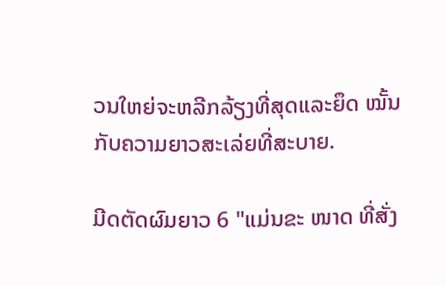ວນໃຫຍ່ຈະຫລີກລ້ຽງທີ່ສຸດແລະຍຶດ ໝັ້ນ ກັບຄວາມຍາວສະເລ່ຍທີ່ສະບາຍ.

ມີດຕັດຜົມຍາວ 6 "ແມ່ນຂະ ໜາດ ທີ່ສັ່ງ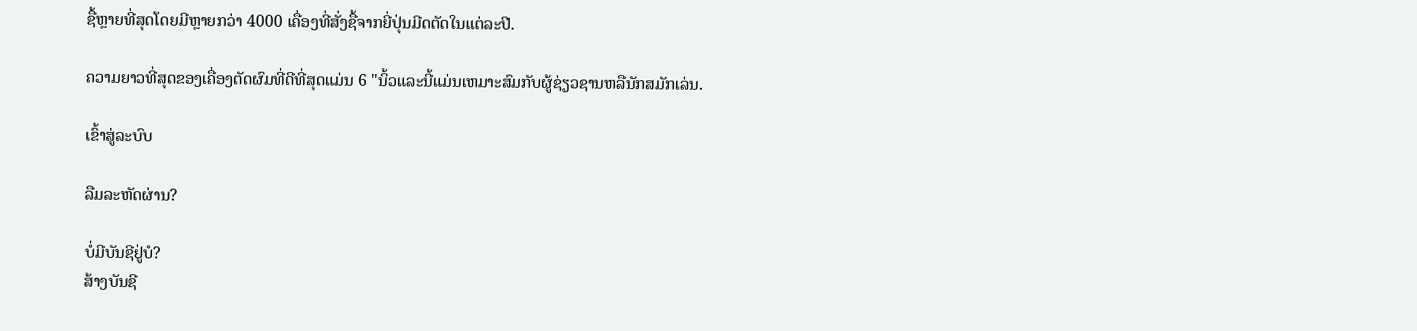ຊື້ຫຼາຍທີ່ສຸດໂດຍມີຫຼາຍກວ່າ 4000 ເຄື່ອງທີ່ສັ່ງຊື້ຈາກຍີ່ປຸ່ນມີດຕັດໃນແຕ່ລະປີ.

ຄວາມຍາວທີ່ສຸດຂອງເຄື່ອງຕັດຜົມທີ່ດີທີ່ສຸດແມ່ນ 6 "ນິ້ວແລະນີ້ແມ່ນເຫມາະສົມກັບຜູ້ຊ່ຽວຊານຫລືນັກສມັກເລ່ນ.

ເຂົ້າສູ່ລະບົບ

ລືມລະຫັດຜ່ານ?

ບໍ່ມີບັນຊີຢູ່ບໍ?
ສ້າງບັນຊີ